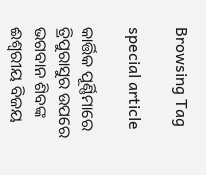Browsing Tag

special article

କାର୍ତ୍ତିକ ପୂର୍ଣ୍ଣିମାରେ ତ୍ରିପୁରାସୁର ଉପରେ ଭଗବାନ ଶିବଙ୍କ ଈଶ୍ୱରୀୟ ବିଜୟ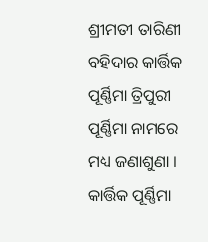ଶ୍ରୀମତୀ ତାରିଣୀ ବହିଦାର କାର୍ତ୍ତିକ ପୂର୍ଣ୍ଣିମା ତ୍ରିପୁରୀ ପୂର୍ଣ୍ଣିମା ନାମରେ ମଧ୍ୟ ଜଣାଶୁଣା । କାର୍ତ୍ତିକ ପୂର୍ଣ୍ଣିମା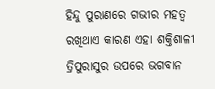ହିନ୍ଦୁ ପୁରାଣରେ ଗଭୀର ମହତ୍ୱ ରଖିଥାଏ କାରଣ ଏହା ଶକ୍ତିଶାଳୀ ତ୍ରିପୁରାସୁର ଉପରେ ଭଗବାନ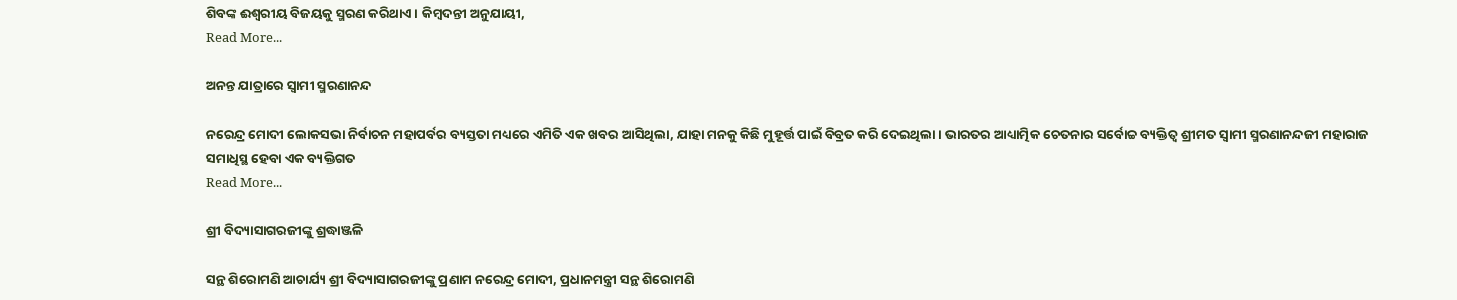ଶିବଙ୍କ ଈଶ୍ୱରୀୟ ବିଜୟକୁ ସ୍ମରଣ କରିଥାଏ । କିମ୍ବଦନ୍ତୀ ଅନୁଯାୟୀ,
Read More...

ଅନନ୍ତ ଯାତ୍ରାରେ ସ୍ୱାମୀ ସ୍ମରଣାନନ୍ଦ

ନରେନ୍ଦ୍ର ମୋଦୀ ଲୋକସଭା ନିର୍ବାଚନ ମହାପର୍ବର ବ୍ୟସ୍ତତା ମଧ୍ୟରେ ଏମିତି ଏକ ଖବର ଆସିଥିଲା, ଯାହା ମନକୁ କିଛି ମୁହୂର୍ତ୍ତ ପାଇଁ ବିବ୍ରତ କରି ଦେଇଥିଲା । ଭାରତର ଆଧ୍ୟାତ୍ମିକ ଚେତନାର ସର୍ବୋଚ୍ଚ ବ୍ୟକ୍ତିତ୍ୱ ଶ୍ରୀମତ ସ୍ୱାମୀ ସ୍ମରଣାନନ୍ଦଜୀ ମହାରାଜ ସମାଧିସ୍ଥ ହେବା ଏକ ବ୍ୟକ୍ତିଗତ
Read More...

ଶ୍ରୀ ବିଦ୍ୟାସାଗରଜୀଙ୍କୁ ଶ୍ରଦ୍ଧାଞ୍ଜଳି

ସନ୍ଥ ଶିରୋମଣି ଆଚାର୍ଯ୍ୟ ଶ୍ରୀ ବିଦ୍ୟାସାଗରଜୀଙ୍କୁ ପ୍ରଣାମ ନରେନ୍ଦ୍ର ମୋଦୀ, ପ୍ରଧାନମନ୍ତ୍ରୀ ସନ୍ଥ ଶିରୋମଣି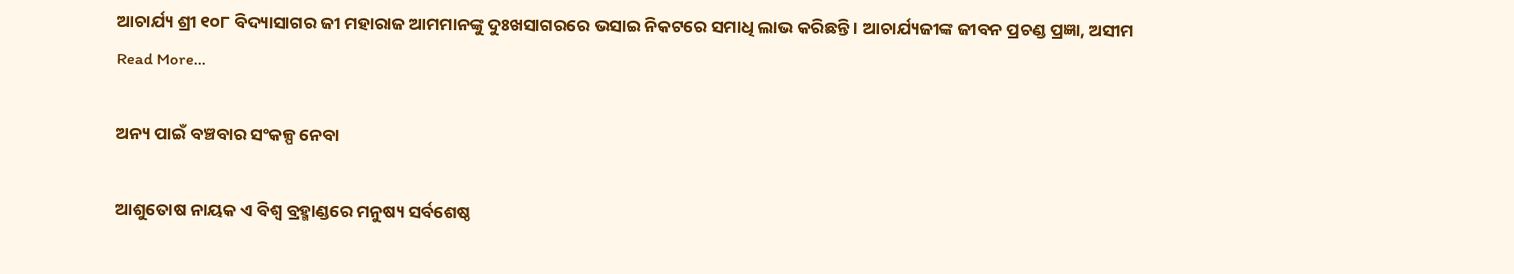ଆଚାର୍ଯ୍ୟ ଶ୍ରୀ ୧୦୮ ବିଦ୍ୟାସାଗର ଜୀ ମହାରାଜ ଆମମାନଙ୍କୁ ଦୁଃଖସାଗରରେ ଭସାଇ ନିକଟରେ ସମାଧି ଲାଭ କରିଛନ୍ତି । ଆଚାର୍ଯ୍ୟଜୀଙ୍କ ଜୀବନ ପ୍ରଚଣ୍ଡ ପ୍ରଜ୍ଞା, ଅସୀମ
Read More...

ଅନ୍ୟ ପାଇଁ ବଞ୍ଚବାର ସଂକଳ୍ପ ନେବା

ଆଶୁତୋଷ ନାୟକ ଏ ବିଶ୍ୱ ବ୍ରହ୍ମାଣ୍ଡରେ ମନୁଷ୍ୟ ସର୍ବଶେଷ୍ଠ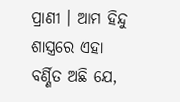ପ୍ରାଣୀ । ଆମ ହିନ୍ଦୁ ଶାସ୍ତ୍ରରେ ଏହା ବର୍ଣ୍ଣିତ ଅଛି ଯେ,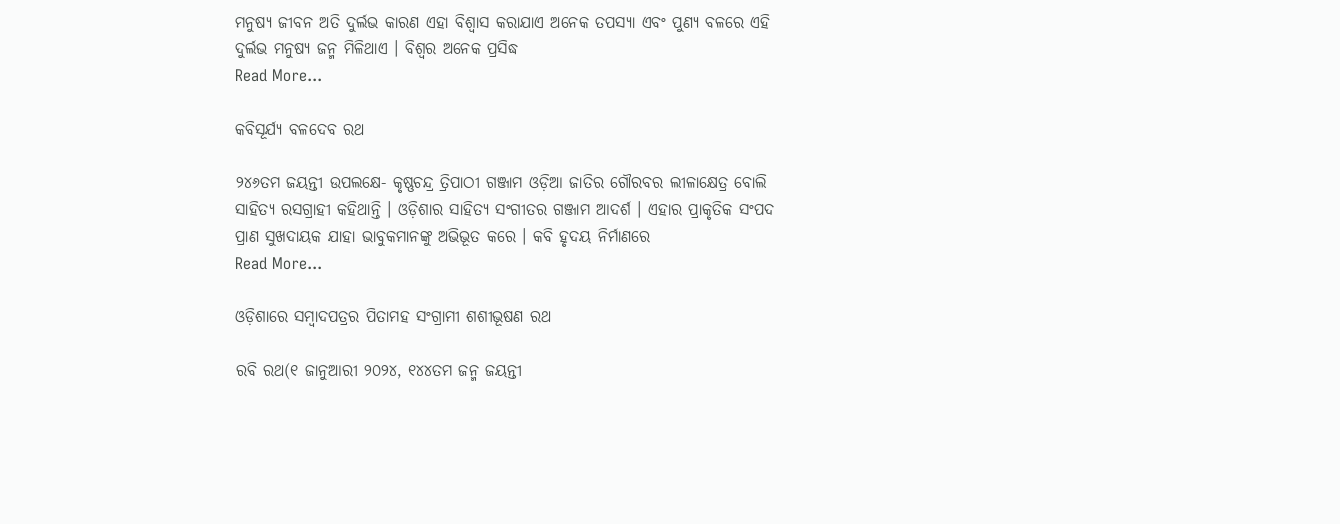ମନୁଷ୍ୟ ଜୀବନ ଅତି ଦୁର୍ଲଭ କାରଣ ଏହା ବିଶ୍ୱାସ କରାଯାଏ ଅନେକ ତପସ୍ୟା ଏବଂ ପୁଣ୍ୟ ବଳରେ ଏହି ଦୁର୍ଲଭ ମନୁଷ୍ୟ ଜନ୍ମ ମିଳିଥାଏ । ବିଶ୍ୱର ଅନେକ ପ୍ରସିଦ୍ଧ
Read More...

କବିସୂର୍ଯ୍ୟ ବଳଦେବ ରଥ

୨୪୬ତମ ଜୟନ୍ତୀ ଉପଲକ୍ଷେ- କୃଷ୍ଣଚନ୍ଦ୍ର ତ୍ରିପାଠୀ ଗଞ୍ଜାମ ଓଡ଼ିଆ ଜାତିର ଗୌରବର ଲୀଳାକ୍ଷେତ୍ର ବୋଲି ସାହିତ୍ୟ ରସଗ୍ରାହୀ କହିଥାନ୍ତି । ଓଡ଼ିଶାର ସାହିତ୍ୟ ସଂଗୀତର ଗଞ୍ଜାମ ଆଦର୍ଶ । ଏହାର ପ୍ରାକୃତିକ ସଂପଦ ପ୍ରାଣ ସୁଖଦାୟକ ଯାହା ଭାବୁକମାନଙ୍କୁ ଅଭିଭୂତ କରେ । କବି ହୃଦୟ ନିର୍ମାଣରେ
Read More...

ଓଡ଼ିଶାରେ ସମ୍ବାଦପତ୍ରର ପିତାମହ ସଂଗ୍ରାମୀ ଶଶୀଭୂଷଣ ରଥ

ରବି ରଥ(୧ ଜାନୁଆରୀ ୨୦୨୪, ୧୪୪ତମ ଜନ୍ମ ଜୟନ୍ତୀ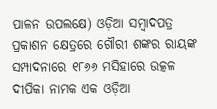ପାଳନ ଉପଲକ୍ଷେ) ଓଡ଼ିଆ ସମ୍ବାଦପତ୍ର ପ୍ରକାଶନ କ୍ଷେତ୍ରରେ ଗୌରୀ ଶଙ୍କର ରାୟଙ୍କ ସମ୍ପାଦନାରେ ୧୮୬୬ ମସିହାରେ ଉତ୍କଳ ଦୀପିକା ନାମକ ଏକ ଓଡ଼ିଆ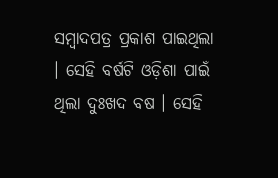ସମ୍ବାଦପତ୍ର ପ୍ରକାଶ ପାଇଥିଲା । ସେହି ବର୍ଷଟି ଓଡ଼ିଶା ପାଇଁ ଥିଲା ଦୁଃଖଦ ବଷ । ସେହି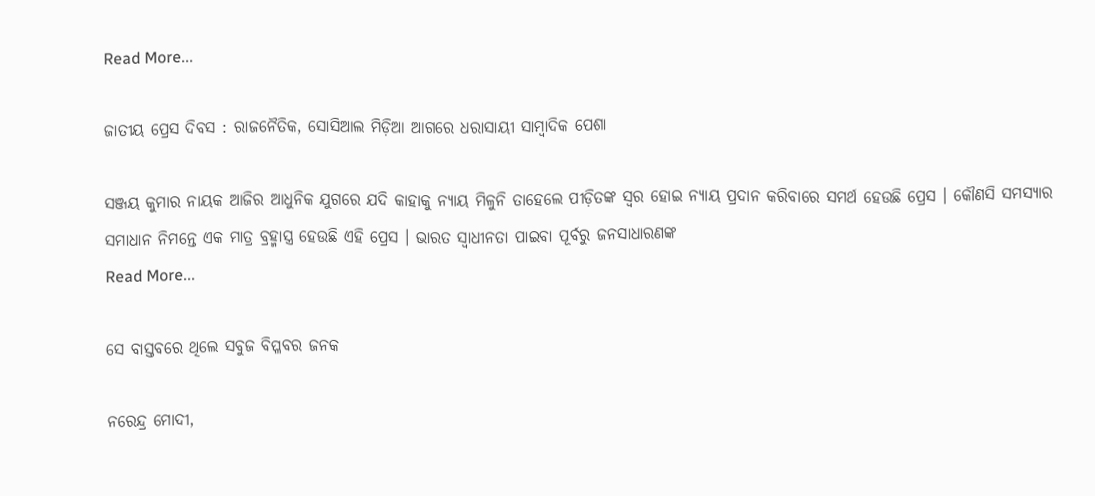Read More...

ଜାତୀୟ ପ୍ରେସ ଦିବସ : ରାଜନୈତିକ, ସୋସିଆଲ ମିଡ଼ିଆ ଆଗରେ ଧରାସାୟୀ ସାମ୍ୱାଦିକ ପେଶା

ସଞ୍ଜୟ କୁମାର ନାୟକ ଆଜିର ଆଧୁନିକ ଯୁଗରେ ଯଦି କାହାକୁ ନ୍ୟାୟ ମିଳୁନି ତାହେଲେ ପୀଡ଼ିତଙ୍କ ସ୍ୱର ହୋଇ ନ୍ୟାୟ ପ୍ରଦାନ କରିବାରେ ସମର୍ଥ ହେଉଛି ପ୍ରେସ । କୌଣସି ସମସ୍ୟାର ସମାଧାନ ନିମନ୍ତେ ଏକ ମାତ୍ର ବ୍ରହ୍ମାସ୍ତ୍ର ହେଉଛି ଏହି ପ୍ରେସ । ଭାରତ ସ୍ୱାଧୀନତା ପାଇବା ପୂର୍ବରୁ ଜନସାଧାରଣଙ୍କ
Read More...

ସେ ବାସ୍ତବରେ ଥିଲେ ସବୁଜ ବିପ୍ଳବର ଜନକ

ନରେନ୍ଦ୍ର ମୋଦୀ,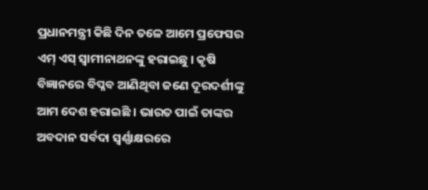ପ୍ରଧାନମନ୍ତ୍ରୀ କିଛି ଦିନ ତଳେ ଆମେ ପ୍ରଫେସର ଏମ୍ ଏସ୍ ସ୍ୱାମୀନାଥନଙ୍କୁ ହରାଇଛୁ । କୃଷି ବିଜ୍ଞାନରେ ବିପ୍ଳବ ଆଣିଥିବା ଜଣେ ଦୂରଦର୍ଶୀଙ୍କୁ ଆମ ଦେଶ ହରାଇଛି । ଭାରତ ପାଇଁ ତାଙ୍କର ଅବଦାନ ସର୍ବଦା ସ୍ୱର୍ଣ୍ଣାକ୍ଷରରେ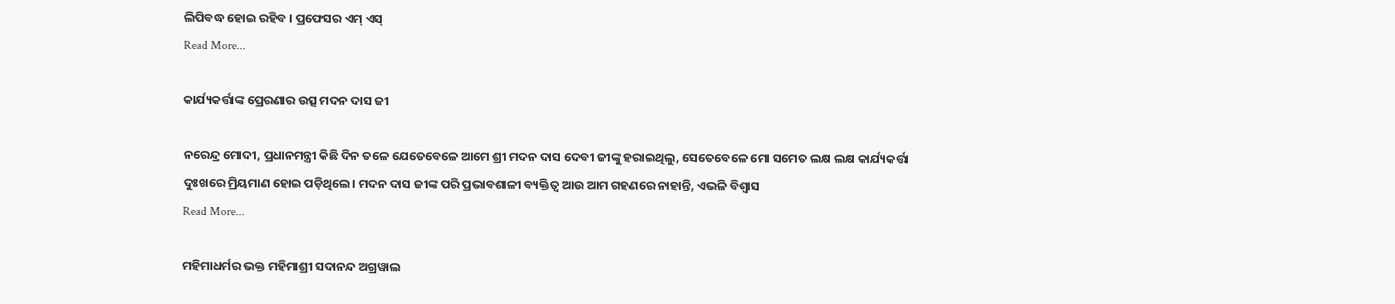ଲିପିବଦ୍ଧ ହୋଇ ରହିବ । ପ୍ରଫେସର ଏମ୍ ଏସ୍
Read More...

କାର୍ଯ୍ୟକର୍ତ୍ତାଙ୍କ ପ୍ରେରଣାର ଉତ୍ସ ମଦନ ଦାସ ଜୀ

ନରେନ୍ଦ୍ର ମୋଦୀ, ପ୍ରଧାନମନ୍ତ୍ରୀ କିଛି ଦିନ ତଳେ ଯେତେବେଳେ ଆମେ ଶ୍ରୀ ମଦନ ଦାସ ଦେବୀ ଜୀଙ୍କୁ ହରାଇଥିଲୁ, ସେତେବେଳେ ମୋ ସମେତ ଲକ୍ଷ ଲକ୍ଷ କାର୍ଯ୍ୟକର୍ତ୍ତା ଦୁଃଖରେ ମ୍ରିୟମାଣ ହୋଇ ପଡ଼ିଥିଲେ। ମଦନ ଦାସ ଜୀଙ୍କ ପରି ପ୍ରଭାବଶାଳୀ ବ୍ୟକ୍ତିତ୍ୱ ଆଉ ଆମ ଗହଣରେ ନାହାନ୍ତି, ଏଭଳି ବିଶ୍ୱାସ
Read More...

ମହିମାଧର୍ମର ଭକ୍ତ ମହିମାଶ୍ରୀ ସଦାନନ୍ଦ ଅଗ୍ରୱାଲ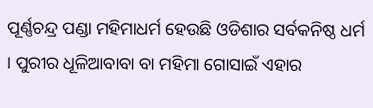ପୂର୍ଣ୍ଣଚନ୍ଦ୍ର ପଣ୍ଡା ମହିମାଧର୍ମ ହେଉଛି ଓଡିଶାର ସର୍ବକନିଷ୍ଠ ଧର୍ମ । ପୁରୀର ଧୂଳିଆବାବା ବା ମହିମା ଗୋସାଇଁ ଏହାର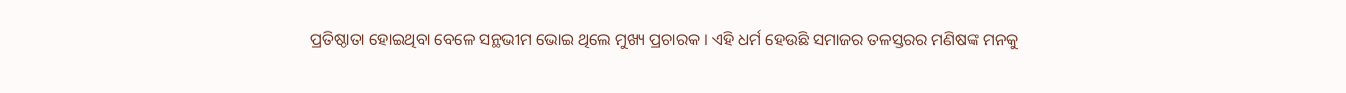ପ୍ରତିଷ୍ଠାତା ହୋଇଥିବା ବେଳେ ସନ୍ଥଭୀମ ଭୋଇ ଥିଲେ ମୁଖ୍ୟ ପ୍ରଚାରକ । ଏହି ଧର୍ମ ହେଉଛି ସମାଜର ତଳସ୍ତରର ମଣିଷଙ୍କ ମନକୁ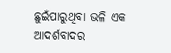ଛୁଇଁପାରୁଥିବା ଭଳି ଏକ ଆଦର୍ଶବାଦର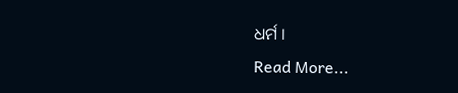ଧର୍ମ ।
Read More...